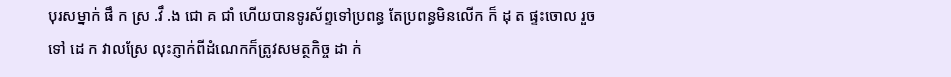បុរសម្នាក់ ផឹ ក ស្រ .វឹ .ង ជោ គ ជាំ ហើយបានទូរស័ព្ទទៅប្រពន្ធ តែប្រពន្ធមិនលើក ក៏ ដុ ត ផ្ទះចោល រួចទៅ ដេ ក វាលស្រែ លុះភ្ញាក់ពីដំណេកក៏ត្រូវសមត្ថកិច្ច ដា ក់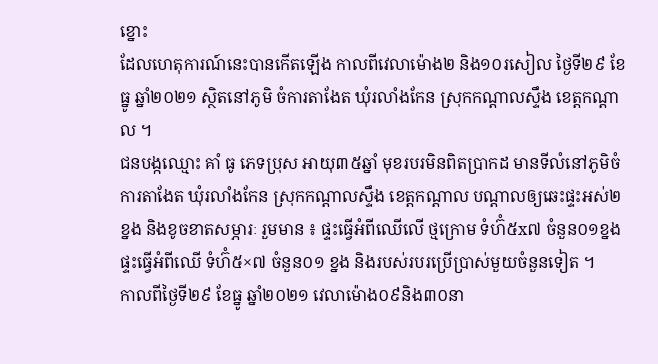ខ្នោះ
ដែលហេតុការណ៍នេះបានកើតឡើង កាលពីវេលាម៉ោង២ និង១០រសៀល ថ្ងៃទី២៩ ខែធ្នូ ឆ្នាំ២០២១ ស្ថិតនៅភូមិ ចំការតាងែត ឃុំរលាំងកែន ស្រុកកណ្ដាលស្ទឹង ខេត្តកណ្ដាល ។
ជនបង្កឈ្មោះ គាំ ធូ ភេទប្រុស អាយុ៣៥ឆ្នាំ មុខរបរមិនពិតប្រាកដ មានទីលំនៅភូមិចំការតាងែត ឃុំរលាំងកែន ស្រុកកណ្ដាលស្ទឹង ខេត្តកណ្ដាល បណ្តាលឲ្យឆេះផ្ទះអស់២ខ្នង និងខូចខាតសម្ភារៈ រួមមាន ៖ ផ្ទះធ្វើអំពីឈើលើ ថ្មក្រោម ទំហ៊ំ៥x៧ ចំនួន០១ខ្នងផ្ទះធ្វើអំពីឈើ ទំហ៊ំ៥×៧ ចំនួន០១ ខ្នង និងរបស់របរប្រើប្រាស់មួយចំនួនទៀត ។
កាលពីថ្ងៃទី២៩ ខែធ្នូ ឆ្នាំ២០២១ វេលាម៉ោង០៩និង៣០នា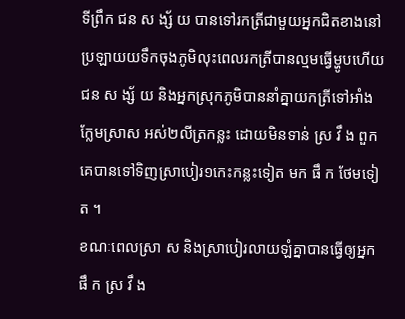ទីព្រឹក ជន ស ង្ស័ យ បានទៅរកត្រីជាមួយអ្នកជិតខាងនៅប្រឡាយយទឹកចុងភូមិលុះពេលរកត្រីបានល្មមធ្វើម្ហូបហើយជន ស ង្ស័ យ និងអ្នកស្រុកភូមិបាននាំគ្នាយកត្រីទៅអាំងក្លែមស្រាស អស់២លីត្រកន្លះ ដោយមិនទាន់ ស្រ វឹ ង ពួកគេបានទៅទិញស្រាបៀរ១កេះកន្លះទៀត មក ផឹ ក ថែមទៀត ។
ខណៈពេលស្រា ស និងស្រាបៀរលាយឡំគ្នាបានធ្វើឲ្យអ្នក ផឹ ក ស្រ វឹ ង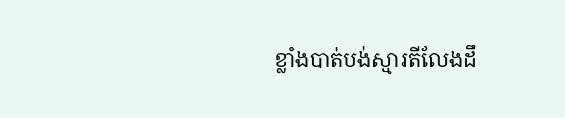ខ្លាំងបាត់បង់ស្មារតីលែងដឹ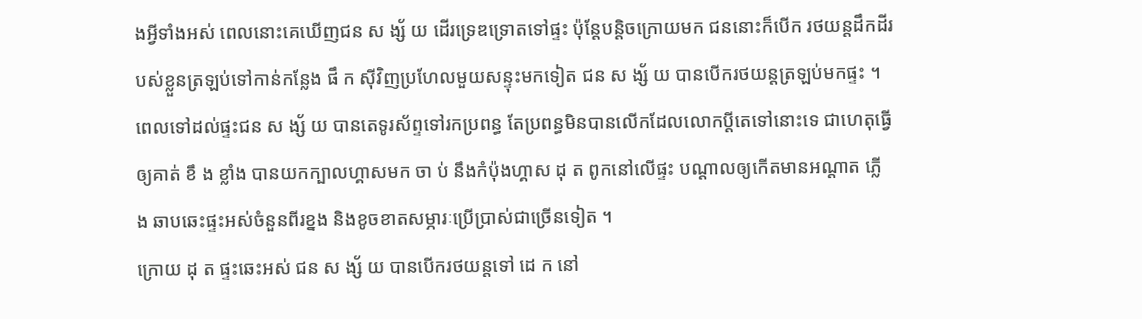ងអ្វីទាំងអស់ ពេលនោះគេឃើញជន ស ង្ស័ យ ដើរទ្រេឌទ្រោតទៅផ្ទះ ប៉ុន្តែបន្តិចក្រោយមក ជននោះក៏បើក រថយន្តដឹកដីរបស់ខ្លួនត្រឡប់ទៅកាន់កន្លែង ផឹ ក ស៊ីវិញប្រហែលមួយសន្ទុះមកទៀត ជន ស ង្ស័ យ បានបើករថយន្តត្រឡប់មកផ្ទះ ។
ពេលទៅដល់ផ្ទះជន ស ង្ស័ យ បានតេទូរស័ព្ទទៅរកប្រពន្ធ តែប្រពន្ធមិនបានលើកដែលលោកប្តីតេទៅនោះទេ ជាហេតុធ្វើឲ្យគាត់ ខឹ ង ខ្លាំង បានយកក្បាលហ្គាសមក ចា ប់ នឹងកំប៉ុងហ្គាស ដុ ត ពូកនៅលើផ្ទះ បណ្តាលឲ្យកើតមានអណ្តាត ភ្លើ ង ឆាបឆេះផ្ទះអស់ចំនួនពីរខ្នង និងខូចខាតសម្ភារៈប្រើប្រាស់ជាច្រើនទៀត ។
ក្រោយ ដុ ត ផ្ទះឆេះអស់ ជន ស ង្ស័ យ បានបើករថយន្តទៅ ដេ ក នៅ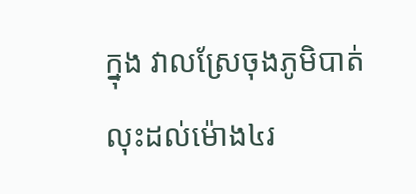ក្នុង វាលស្រែចុងភូមិបាត់លុះដល់ម៉ោង៤រ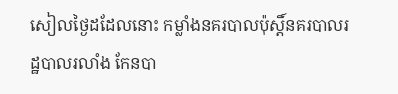សៀលថ្ងៃដដែលនោះ កម្លាំងនគរបាលប៉ុស្តិ៍នគរបាលរដ្ឋបាលរលាំង កែនបា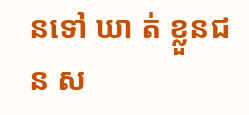នទៅ ឃា ត់ ខ្លួនជន ស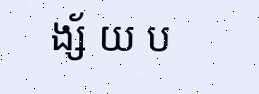ង្ស័ យ ប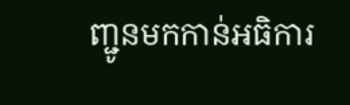ញ្ជូនមកកាន់អធិការ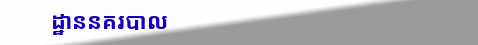ដ្ឋាននគរបាល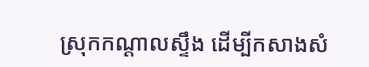ស្រុកកណ្តាលស្ទឹង ដើម្បីកសាងសំ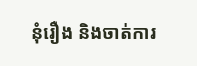នុំរឿង និងចាត់ការ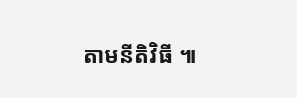តាមនីតិវិធី ៕